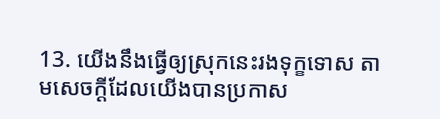13. យើងនឹងធ្វើឲ្យស្រុកនេះរងទុក្ខទោស តាមសេចក្ដីដែលយើងបានប្រកាស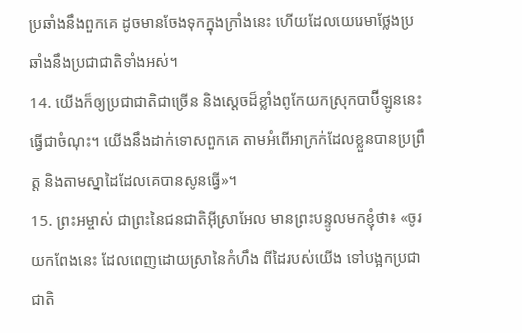ប្រឆាំងនឹងពួកគេ ដូចមានចែងទុកក្នុងក្រាំងនេះ ហើយដែលយេរេមាថ្លែងប្រឆាំងនឹងប្រជាជាតិទាំងអស់។
14. យើងក៏ឲ្យប្រជាជាតិជាច្រើន និងស្ដេចដ៏ខ្លាំងពូកែយកស្រុកបាប៊ីឡូននេះធ្វើជាចំណុះ។ យើងនឹងដាក់ទោសពួកគេ តាមអំពើអាក្រក់ដែលខ្លួនបានប្រព្រឹត្ត និងតាមស្នាដៃដែលគេបានសូនធ្វើ»។
15. ព្រះអម្ចាស់ ជាព្រះនៃជនជាតិអ៊ីស្រាអែល មានព្រះបន្ទូលមកខ្ញុំថា៖ «ចូរយកពែងនេះ ដែលពេញដោយស្រានៃកំហឹង ពីដៃរបស់យើង ទៅបង្អកប្រជាជាតិ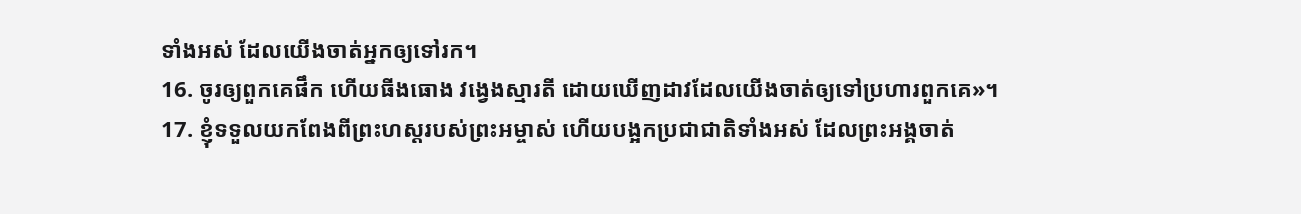ទាំងអស់ ដែលយើងចាត់អ្នកឲ្យទៅរក។
16. ចូរឲ្យពួកគេផឹក ហើយធីងធោង វង្វេងស្មារតី ដោយឃើញដាវដែលយើងចាត់ឲ្យទៅប្រហារពួកគេ»។
17. ខ្ញុំទទួលយកពែងពីព្រះហស្ដរបស់ព្រះអម្ចាស់ ហើយបង្អកប្រជាជាតិទាំងអស់ ដែលព្រះអង្គចាត់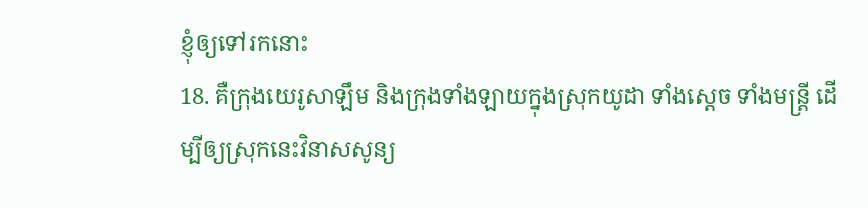ខ្ញុំឲ្យទៅរកនោះ
18. គឺក្រុងយេរូសាឡឹម និងក្រុងទាំងឡាយក្នុងស្រុកយូដា ទាំងស្ដេច ទាំងមន្ត្រី ដើម្បីឲ្យស្រុកនេះវិនាសសូន្យ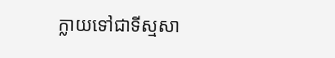ក្លាយទៅជាទីស្មសា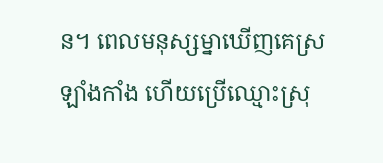ន។ ពេលមនុស្សម្នាឃើញគេស្រឡាំងកាំង ហើយប្រើឈ្មោះស្រុ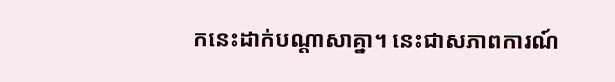កនេះដាក់បណ្ដាសាគ្នា។ នេះជាសភាពការណ៍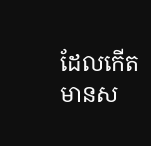ដែលកើតមានស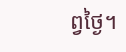ព្វថ្ងៃ។